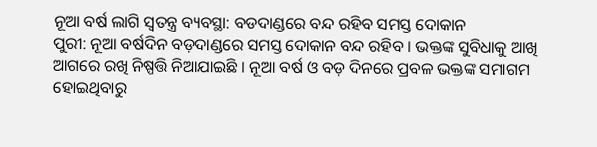ନୂଆ ବର୍ଷ ଲାଗି ସ୍ୱତନ୍ତ୍ର ବ୍ୟବସ୍ଥା: ବଡଦାଣ୍ଡରେ ବନ୍ଦ ରହିବ ସମସ୍ତ ଦୋକାନ
ପୁରୀ: ନୂଆ ବର୍ଷଦିନ ବଡ଼ଦାଣ୍ଡରେ ସମସ୍ତ ଦୋକାନ ବନ୍ଦ ରହିବ । ଭକ୍ତଙ୍କ ସୁବିଧାକୁ ଆଖି ଆଗରେ ରଖି ନିଷ୍ପତ୍ତି ନିଆଯାଇଛି । ନୂଆ ବର୍ଷ ଓ ବଡ଼ ଦିନରେ ପ୍ରବଳ ଭକ୍ତଙ୍କ ସମାଗମ ହୋଇଥିବାରୁ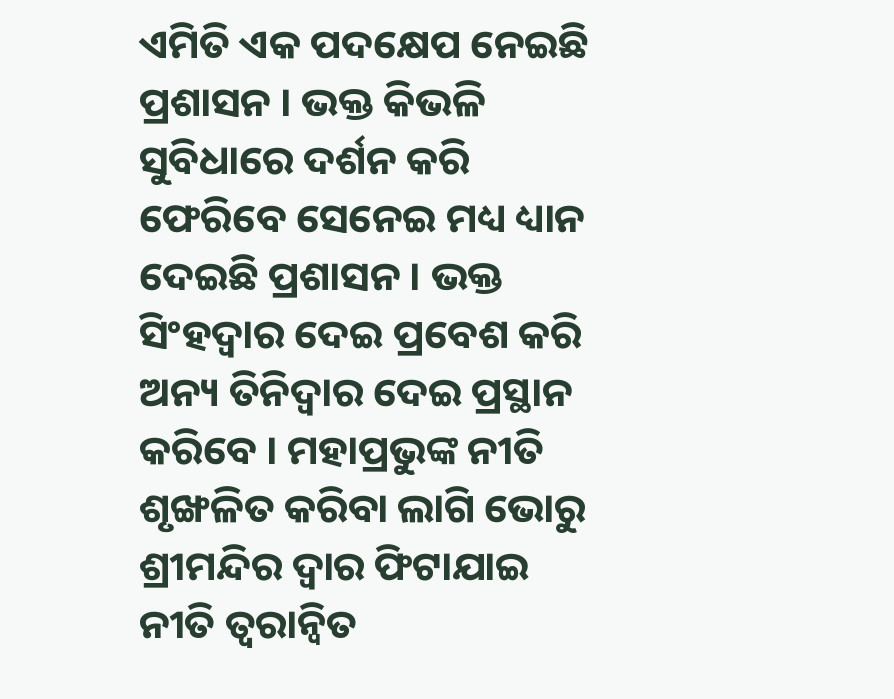ଏମିତି ଏକ ପଦକ୍ଷେପ ନେଇଛି ପ୍ରଶାସନ । ଭକ୍ତ କିଭଳି ସୁବିଧାରେ ଦର୍ଶନ କରି ଫେରିବେ ସେନେଇ ମଧ୍ୟ ଧ୍ୟାନ ଦେଇଛି ପ୍ରଶାସନ । ଭକ୍ତ ସିଂହଦ୍ୱାର ଦେଇ ପ୍ରବେଶ କରି ଅନ୍ୟ ତିନିଦ୍ଵାର ଦେଇ ପ୍ରସ୍ଥାନ କରିବେ । ମହାପ୍ରଭୁଙ୍କ ନୀତି ଶୃଙ୍ଖଳିତ କରିବା ଲାଗି ଭୋରୁ ଶ୍ରୀମନ୍ଦିର ଦ୍ୱାର ଫିଟାଯାଇ ନୀତି ତ୍ୱରାନ୍ୱିତ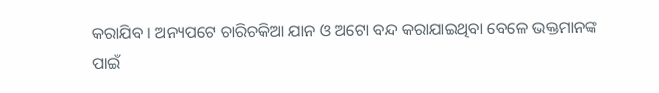କରାଯିବ । ଅନ୍ୟପଟେ ଚାରିଚକିଆ ଯାନ ଓ ଅଟୋ ବନ୍ଦ କରାଯାଇଥିବା ବେଳେ ଭକ୍ତମାନଙ୍କ ପାଇଁ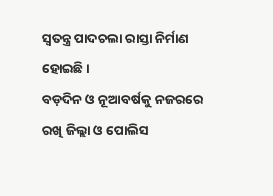ସ୍ୱତନ୍ତ୍ର ପାଦଚଲା ରାସ୍ତା ନିର୍ମାଣ ହୋଇଛି ।
ବଡ଼ଦିନ ଓ ନୂଆବର୍ଷକୁ ନଜରରେ ରଖି ଜିଲ୍ଲା ଓ ପୋଲିସ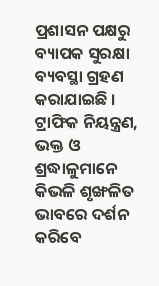ପ୍ରଶାସନ ପକ୍ଷରୁ ବ୍ୟାପକ ସୁରକ୍ଷା ବ୍ୟବସ୍ଥା ଗ୍ରହଣ କରାଯାଇଛି । ଟ୍ରାଫିକ ନିୟନ୍ତ୍ରଣ, ଭକ୍ତ ଓ ଶ୍ରଦ୍ଧାଳୁମାନେ କିଭଳି ଶୃଙ୍ଖଳିତ ଭାବରେ ଦର୍ଶନ କରିବେ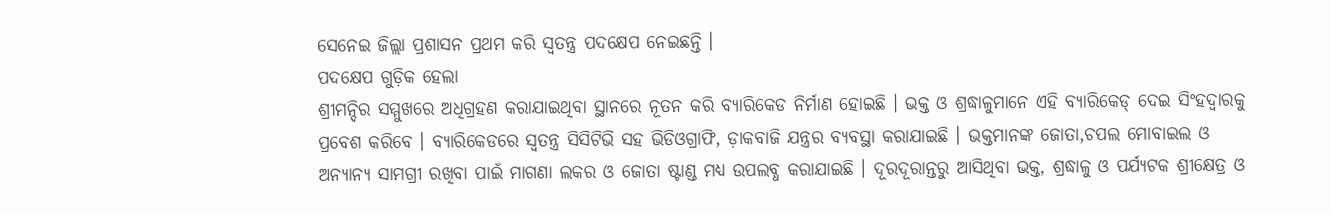ସେନେଇ ଜିଲ୍ଲା ପ୍ରଶାସନ ପ୍ରଥମ କରି ସ୍ୱତନ୍ତ୍ର ପଦକ୍ଷେପ ନେଇଛନ୍ତି ।
ପଦକ୍ଷେପ ଗୁଡ଼ିକ ହେଲା
ଶ୍ରୀମନ୍ଦିର ସମ୍ମୁଖରେ ଅଧିଗ୍ରହଣ କରାଯାଇଥିବା ସ୍ଥାନରେ ନୂତନ କରି ବ୍ୟାରିକେଡ ନିର୍ମାଣ ହୋଇଛି । ଭକ୍ତ ଓ ଶ୍ରଦ୍ଧାଳୁମାନେ ଏହି ବ୍ୟାରିକେଡ୍ ଦେଇ ସିଂହଦ୍ୱାରକୁ ପ୍ରବେଶ କରିବେ । ବ୍ୟାରିକେଡରେ ସ୍ୱତନ୍ତ୍ର ସିସିଟିଭି ସହ ଭିଡିଓଗ୍ରାଫି, ଡ଼ାକବାଜି ଯନ୍ତ୍ରର ବ୍ୟବସ୍ଥା କରାଯାଇଛି । ଭକ୍ତମାନଙ୍କ ଜୋତା,ଚପଲ ମୋବାଇଲ ଓ ଅନ୍ୟାନ୍ୟ ସାମଗ୍ରୀ ରଖିବା ପାଇଁ ମାଗଣା ଲକର ଓ ଜୋତା ଷ୍ଟାଣ୍ଡ ମଧ୍ୟ ଉପଲବ୍ଧ କରାଯାଇଛି । ଦୂରଦୂରାନ୍ତରୁ ଆସିଥିବା ଭକ୍ତ, ଶ୍ରଦ୍ଧାଳୁ ଓ ପର୍ଯ୍ୟଟକ ଶ୍ରୀକ୍ଷେତ୍ର ଓ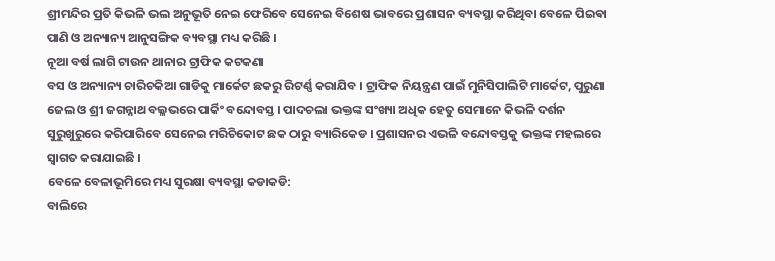ଶ୍ରୀମନ୍ଦିର ପ୍ରତି କିଭଳି ଭଲ ଅନୁଭୂତି ନେଇ ଫେରିବେ ସେନେଇ ବିଶେଷ ଭାବରେ ପ୍ରଶାସନ ବ୍ୟବସ୍ଥା କରିଥିବା ବେଳେ ପିଇଵା ପାଣି ଓ ଅନ୍ୟାନ୍ୟ ଆନୁସଙ୍ଗିକ ବ୍ୟବସ୍ଥା ମଧ୍ୟ କରିଛି ।
ନୂଆ ବର୍ଷ ଲାଗି ଟାଉନ ଥାନାର ଟ୍ରାଫିକ କଟକଣା
ବସ ଓ ଅନ୍ୟାନ୍ୟ ଚାରିଚକିଆ ଗାଡିକୁ ମାର୍କେଟ ଛକରୁ ରିଟର୍ଣ୍ଣ କରାଯିବ । ଟ୍ରାଫିକ ନିୟନ୍ତ୍ରଣ ପାଇଁ ମୁନିସିପାଲିଟି ମାର୍କେଟ, ପୁରୁଣା ଜେଲ ଓ ଶ୍ରୀ ଜଗନ୍ନାଥ ବଲ୍ଳଭରେ ପାର୍କିଂ ବନ୍ଦୋବସ୍ତ । ପାଦଚଲା ଭକ୍ତଙ୍କ ସଂଖ୍ୟା ଅଧିକ ହେତୁ ସେମାନେ କିଭଳି ଦର୍ଶନ ସୁରୁଖୁରୁରେ କରିପାରିବେ ସେନେଇ ମରିଚିକୋଟ ଛକ ଠାରୁ ବ୍ୟାରିକେଡ । ପ୍ରଶାସନର ଏଭଳି ବନ୍ଦୋବସ୍ତକୁ ଭକ୍ତଙ୍କ ମହଲରେ ସ୍ୱାଗତ କରାଯାଇଛି ।
ବେଳେ ବେଳାଭୂମିରେ ମଧ୍ୟ ସୁରକ୍ଷା ବ୍ୟବସ୍ଥା କଡାକଡି:
ବାଲିରେ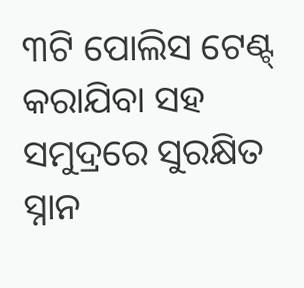୩ଟି ପୋଲିସ ଟେଣ୍ଟ୍ କରାଯିବା ସହ ସମୁଦ୍ରରେ ସୁରକ୍ଷିତ ସ୍ନାନ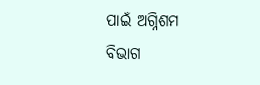ପାଇଁ ଅଗ୍ନିଶମ ବିଭାଗ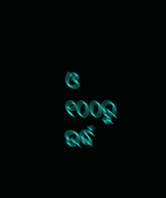ଓ ୧୦୦ରୁ ଉର୍ଦ୍ଧ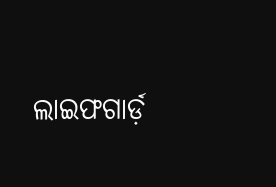ଲାଇଫଗାର୍ଡ଼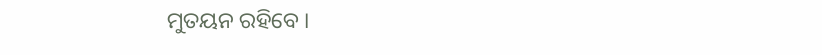ମୁତୟନ ରହିବେ ।